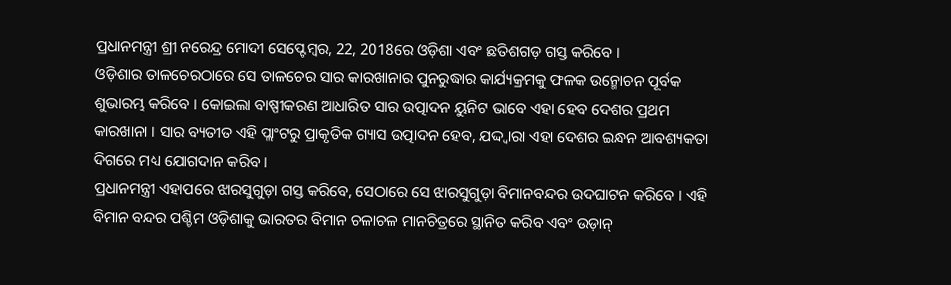ପ୍ରଧାନମନ୍ତ୍ରୀ ଶ୍ରୀ ନରେନ୍ଦ୍ର ମୋଦୀ ସେପ୍ଟେମ୍ବର, 22, 2018ରେ ଓଡ଼ିଶା ଏବଂ ଛତିଶଗଡ଼ ଗସ୍ତ କରିବେ ।
ଓଡ଼ିଶାର ତାଳଚେରଠାରେ ସେ ତାଳଚେର ସାର କାରଖାନାର ପୁନରୁଦ୍ଧାର କାର୍ଯ୍ୟକ୍ରମକୁ ଫଳକ ଉନ୍ମୋଚନ ପୂର୍ବକ ଶୁଭାରମ୍ଭ କରିବେ । କୋଇଲା ବାଷ୍ପୀକରଣ ଆଧାରିତ ସାର ଉତ୍ପାଦନ ୟୁନିଟ ଭାବେ ଏହା ହେବ ଦେଶର ପ୍ରଥମ କାରଖାନା । ସାର ବ୍ୟତୀତ ଏହି ପ୍ଲାଂଟରୁ ପ୍ରାକୃତିକ ଗ୍ୟାସ ଉତ୍ପାଦନ ହେବ, ଯଦ୍ଦ୍ୱାରା ଏହା ଦେଶର ଇନ୍ଧନ ଆବଶ୍ୟକତା ଦିଗରେ ମଧ୍ୟ ଯୋଗଦାନ କରିବ ।
ପ୍ରଧାନମନ୍ତ୍ରୀ ଏହାପରେ ଝାରସୁଗୁଡ଼ା ଗସ୍ତ କରିବେ, ସେଠାରେ ସେ ଝାରସୁଗୁଡ଼ା ବିମାନବନ୍ଦର ଉଦଘାଟନ କରିବେ । ଏହି ବିମାନ ବନ୍ଦର ପଶ୍ଚିମ ଓଡ଼ିଶାକୁ ଭାରତର ବିମାନ ଚଳାଚଳ ମାନଚିତ୍ରରେ ସ୍ଥାନିତ କରିବ ଏବଂ ଉଡ଼ାନ୍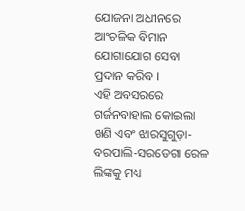ଯୋଜନା ଅଧୀନରେ ଆଂଚଳିକ ବିମାନ ଯୋଗାଯୋଗ ସେବା ପ୍ରଦାନ କରିବ ।
ଏହି ଅବସରରେ ଗର୍ଜନବାହାଲ କୋଇଲା ଖଣି ଏବଂ ଝାରସୁଗୁଡ଼ା-ବରପାଲି-ସରଡେଗା ରେଳ ଲିଙ୍କକୁ ମଧ୍ୟ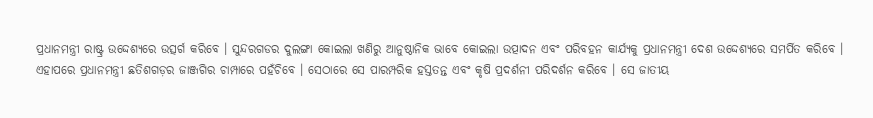ପ୍ରଧାନମନ୍ତ୍ରୀ ରାଷ୍ଟ୍ର ଉଦ୍ଦେଶ୍ୟରେ ଉତ୍ସର୍ଗ କରିବେ । ସୁନ୍ଦରଗଡର ଦୁଲଙ୍ଗା କୋଇଲା ଖଣିରୁ ଆନୁଷ୍ଠାନିକ ଭାବେ କୋଇଲା ଉତ୍ପାଦନ ଏବଂ ପରିବହନ କାର୍ଯ୍ୟକୁ ପ୍ରଧାନମନ୍ତ୍ରୀ ଦେଶ ଉଦ୍ଦେଶ୍ୟରେ ସମର୍ପିତ କରିବେ ।
ଏହାପରେ ପ୍ରଧାନମନ୍ତ୍ରୀ ଛତିଶଗଡ଼ର ଜାଞ୍ଜଗିର ଚାମ୍ପାରେ ପହଁଚିବେ । ସେଠାରେ ସେ ପାରମ୍ପରିକ ହସ୍ତତନ୍ତ ଏବଂ କୃଷି ପ୍ରଦର୍ଶନୀ ପରିଦର୍ଶନ କରିବେ । ସେ ଜାତୀୟ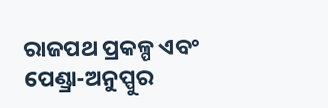ରାଜପଥ ପ୍ରକଳ୍ପ ଏବଂ ପେଣ୍ଡ୍ରା-ଅନୁପ୍ପୁର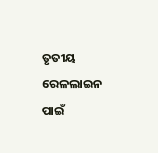ତୃତୀୟ ରେଳଲାଇନ ପାଇଁ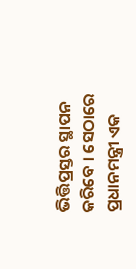ଭିତ୍ତିପ୍ରସ୍ତର ସ୍ଥାପନ କରିବେ । ସେଠାରେ ପ୍ରଧାନମନ୍ତ୍ରୀ ଏକ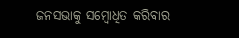ଜନସଭାକୁ ସମ୍ବୋଧିତ କରିବାର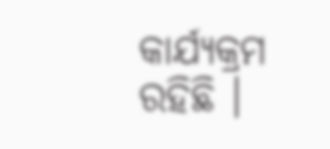କାର୍ଯ୍ୟକ୍ରମ ରହିଛି ।